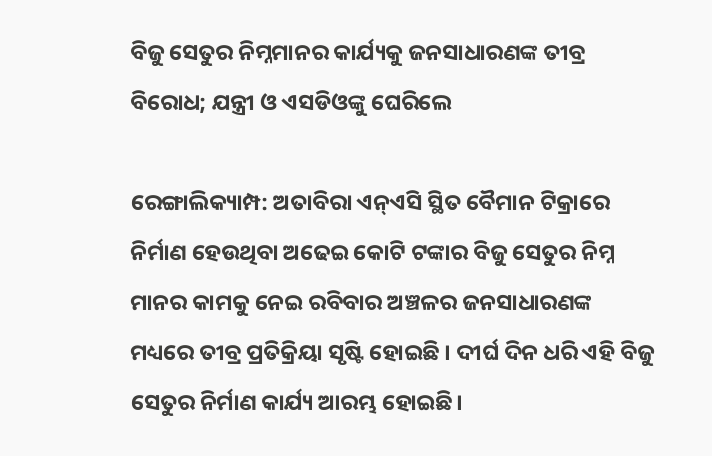ବିଜୁ ସେତୁର ନିମ୍ନମାନର କାର୍ଯ୍ୟକୁ ଜନସାଧାରଣଙ୍କ ତୀବ୍ର ବିରୋଧ; ଯନ୍ତ୍ରୀ ଓ ଏସଡିଓଙ୍କୁ ଘେରିଲେ

ରେଙ୍ଗାଲିକ୍ୟାମ୍ପ: ଅତାବିରା ଏନ୍ଏସି ସ୍ଥିତ ବୈମାନ ଟିକ୍ରାରେ ନିର୍ମାଣ ହେଉଥିବା ଅଢେଇ କୋଟି ଟଙ୍କାର ବିଜୁ ସେତୁର ନିମ୍ନ ମାନର କାମକୁ ନେଇ ରବିବାର ଅଞ୍ଚଳର ଜନସାଧାରଣଙ୍କ ମଧ୍ୟରେ ତୀବ୍ର ପ୍ରତିକ୍ରିୟା ସୃଷ୍ଟି ହୋଇଛି । ଦୀର୍ଘ ଦିନ ଧରି ଏହି ବିଜୁ ସେତୁର ନିର୍ମାଣ କାର୍ଯ୍ୟ ଆରମ୍ଭ ହୋଇଛି।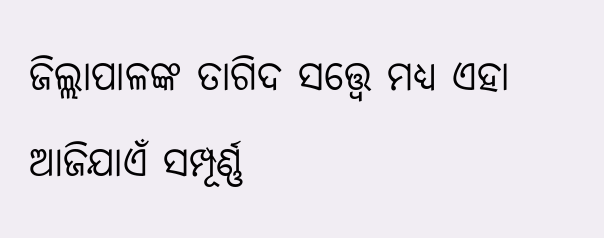ଜିଲ୍ଲାପାଳଙ୍କ ତାଗିଦ ସତ୍ତ୍ଵେ ମଧ୍ୟ ଏହା ଆଜିଯାଏଁ ସମ୍ପୂର୍ଣ୍ଣ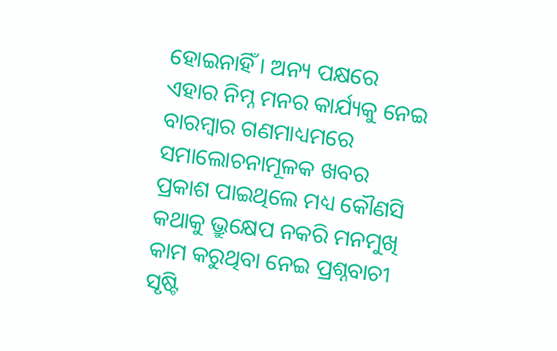ହୋଇନାହିଁ । ଅନ୍ୟ ପକ୍ଷରେ ଏହାର ନିମ୍ନ ମନର କାର୍ଯ୍ୟକୁ ନେଇ ବାରମ୍ବାର ଗଣମାଧ୍ୟମରେ ସମାଲୋଚନାମୂଳକ ଖବର ପ୍ରକାଶ ପାଇଥିଲେ ମଧ୍ୟ କୌଣସି କଥାକୁ ଭ୍ରୁକ୍ଷେପ ନକରି ମନମୁଖି କାମ କରୁଥିବା ନେଇ ପ୍ରଶ୍ନବାଚୀ ସୃଷ୍ଟି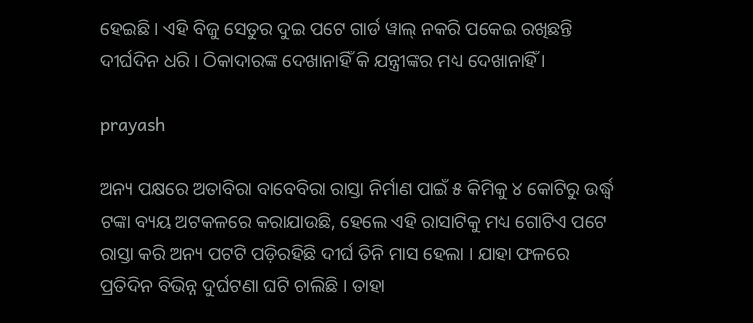ହେଇଛି । ଏହି ବିଜୁ ସେତୁର ଦୁଇ ପଟେ ଗାର୍ଡ ୱାଲ୍ ନକରି ପକେଇ ରଖିଛନ୍ତି ଦୀର୍ଘଦିନ ଧରି । ଠିକାଦାରଙ୍କ ଦେଖାନାହିଁ କି ଯନ୍ତ୍ରୀଙ୍କର ମଧ୍ୟ ଦେଖାନାହିଁ ।

prayash

ଅନ୍ୟ ପକ୍ଷରେ ଅତାବିରା ବାବେବିରା ରାସ୍ତା ନିର୍ମାଣ ପାଇଁ ୫ କିମିକୁ ୪ କୋଟିରୁ ଉର୍ଦ୍ଧ୍ବ ଟଙ୍କା ବ୍ୟୟ ଅଟକଳରେ କରାଯାଉଛି, ହେଲେ ଏହି ରାସାଟିକୁ ମଧ୍ୟ ଗୋଟିଏ ପଟେ ରାସ୍ତା କରି ଅନ୍ୟ ପଟଟି ପଡ଼ିରହିଛି ଦୀର୍ଘ ତିନି ମାସ ହେଲା । ଯାହା ଫଳରେ ପ୍ରତିଦିନ ବିଭିନ୍ନ ଦୁର୍ଘଟଣା ଘଟି ଚାଲିଛି । ତାହା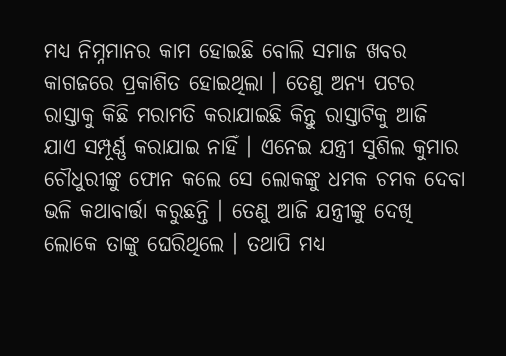ମଧ୍ୟ ନିମ୍ନମାନର କାମ ହୋଇଛି ବୋଲି ସମାଜ ଖବର କାଗଜରେ ପ୍ରକାଶିତ ହୋଇଥିଲା । ତେଣୁ ଅନ୍ୟ ପଟର ରାସ୍ତାକୁ କିଛି ମରାମତି କରାଯାଇଛି କିନ୍ତୁ ରାସ୍ତାଟିକୁ ଆଜି ଯାଏ ସମ୍ପୂର୍ଣ୍ଣ କରାଯାଇ ନାହିଁ । ଏନେଇ ଯନ୍ତ୍ରୀ ସୁଶିଲ କୁମାର ଚୌଧୁରୀଙ୍କୁ ଫୋନ କଲେ ସେ ଲୋକଙ୍କୁ ଧମକ ଚମକ ଦେବା ଭଳି କଥାବାର୍ତ୍ତା କରୁଛନ୍ତି । ତେଣୁ ଆଜି ଯନ୍ତ୍ରୀଙ୍କୁ ଦେଖି ଲୋକେ ତାଙ୍କୁ ଘେରିଥିଲେ । ତଥାପି ମଧ୍ୟ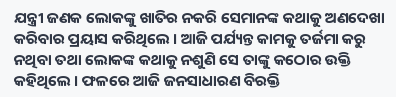ଯନ୍ତ୍ରୀ ଜଣକ ଲୋକଙ୍କୁ ଖାତିର ନକରି ସେମାନଙ୍କ କଥାକୁ ଅଣଦେଖା କରିବାର ପ୍ରୟାସ କରିଥିଲେ । ଆଜି ପର୍ଯ୍ୟନ୍ତ କାମକୁ ତର୍ଜମା କରୁ ନଥିବା ତଥା ଲୋକଙ୍କ କଥାକୁ ନଶୁଣି ସେ ତାଙ୍କୁ କଠୋର ଉକ୍ତି କହିଥିଲେ । ଫଳରେ ଆଜି ଜନସାଧାରଣ ବିରକ୍ତି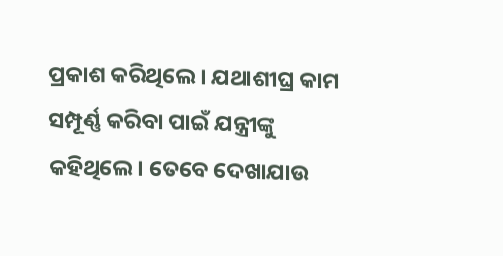ପ୍ରକାଶ କରିଥିଲେ । ଯଥାଶୀଘ୍ର କାମ ସମ୍ପୂର୍ଣ୍ଣ କରିବା ପାଇଁ ଯନ୍ତ୍ରୀଙ୍କୁ କହିଥିଲେ। ତେବେ ଦେଖାଯାଉ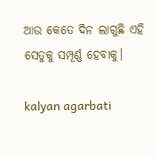ଆଉ କେତେ ଦିନ ଲାଗୁଛି ଏହି ସେତୁକୁ ସମ୍ପୂର୍ଣ୍ଣ ହେବାକୁ।

kalyan agarbati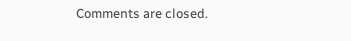Comments are closed.